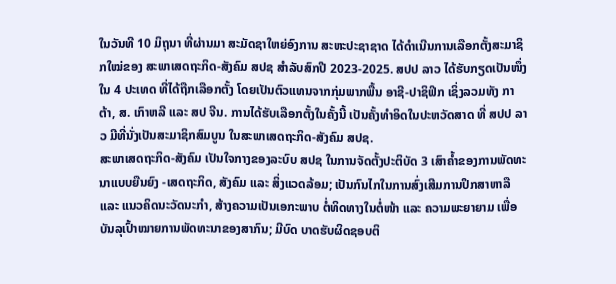ໃນວັນທີ 10 ມິຖຸນາ ທີ່ຜ່ານມາ ສະມັດຊາໃຫຍ່ອົງການ ສະຫະປະຊາຊາດ ໄດ້ດຳເນີນການເລືອກຕັ້ງສະມາຊິກໃໝ່ຂອງ ສະພາເສດຖະກິດ-ສັງຄົມ ສປຊ ສຳລັບສົກປີ 2023-2025. ສປປ ລາວ ໄດ້ຮັບກຽດເປັນໜຶ່ງໃນ 4 ປະເທດ ທີ່ໄດ້ຖືກເລືອກຕັ້ງ ໂດຍເປັນຕົວແທນຈາກກຸ່ມພາກພື້ນ ອາຊີ-ປາຊິຟິກ ເຊິ່ງລວມທັງ ກາຕ້າ, ສ. ເກົາຫລີ ແລະ ສປ ຈີນ. ການໄດ້ຮັບເລືອກຕັ້ງໃນຄັ້ງນີ້ ເປັນຄັ້ງທຳອິດໃນປະຫວັດສາດ ທີ່ ສປປ ລາວ ມີທີ່ນັ່ງເປັນສະມາຊິກສົມບູນ ໃນສະພາເສດຖະກິດ-ສັງຄົມ ສປຊ.
ສະພາເສດຖະກິດ-ສັງຄົມ ເປັນໃຈກາງຂອງລະບົບ ສປຊ ໃນການຈັດຕັ້ງປະຕິບັດ 3 ເສົາຄ້ຳຂອງການພັດທະນາແບບຍືນຍົງ -ເສດຖະກິດ, ສັງຄົມ ແລະ ສິ່ງແວດລ້ອມ; ເປັນກົນໄກໃນການສົ່ງເສີມການປຶກສາຫາລື ແລະ ແນວຄິດນະວັດນະກຳ, ສ້າງຄວາມເປັນເອກະພາບ ຕໍ່ທິດທາງໃນຕໍ່ໜ້າ ແລະ ຄວາມພະຍາຍາມ ເພື່ອບັນລຸເປົ້າໝາຍການພັດທະນາຂອງສາກົນ; ມີບົດ ບາດຮັບຜິດຊອບຕິ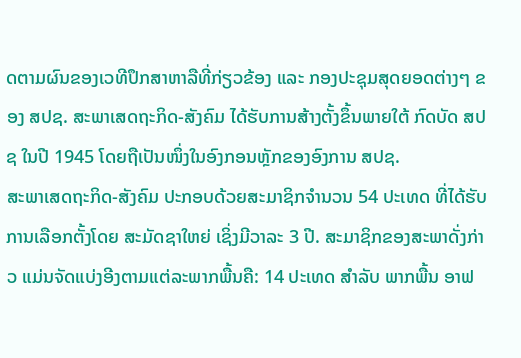ດຕາມຜົນຂອງເວທີປຶກສາຫາລືທີ່ກ່ຽວຂ້ອງ ແລະ ກອງປະຊຸມສຸດຍອດຕ່າງໆ ຂອງ ສປຊ. ສະພາເສດຖະກິດ-ສັງຄົມ ໄດ້ຮັບການສ້າງຕັ້ງຂຶ້ນພາຍໃຕ້ ກົດບັດ ສປຊ ໃນປີ 1945 ໂດຍຖືເປັນໜຶ່ງໃນອົງກອນຫຼັກຂອງອົງການ ສປຊ.
ສະພາເສດຖະກິດ-ສັງຄົມ ປະກອບດ້ວຍສະມາຊິກຈຳນວນ 54 ປະເທດ ທີ່ໄດ້ຮັບການເລືອກຕັ້ງໂດຍ ສະມັດຊາໃຫຍ່ ເຊິ່ງມີວາລະ 3 ປີ. ສະມາຊິກຂອງສະພາດັ່ງກ່າວ ແມ່ນຈັດແບ່ງອີງຕາມແຕ່ລະພາກພື້ນຄື: 14 ປະເທດ ສຳລັບ ພາກພື້ນ ອາຟ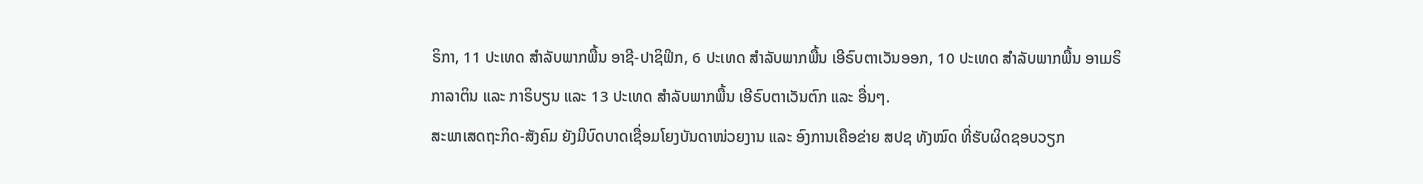ຣິກາ, 11 ປະເທດ ສໍາລັບພາກພື້ນ ອາຊີ-ປາຊິຟິກ, 6 ປະເທດ ສຳລັບພາກພື້ນ ເອີຣົບຕາເວັນອອກ, 10 ປະເທດ ສຳລັບພາກພື້ນ ອາເມຣິກາລາຕິນ ແລະ ກາຣິບຽນ ແລະ 13 ປະເທດ ສຳລັບພາກພື້ນ ເອີຣົບຕາເວັນຕົກ ແລະ ອື່ນໆ.
ສະພາເສດຖະກິດ-ສັງຄົມ ຍັງມີບົດບາດເຊື່ອມໂຍງບັນດາໜ່ວຍງານ ແລະ ອົງການເຄືອຂ່າຍ ສປຊ ທັງໝົດ ທີ່ຮັບຜິດຊອບວຽກ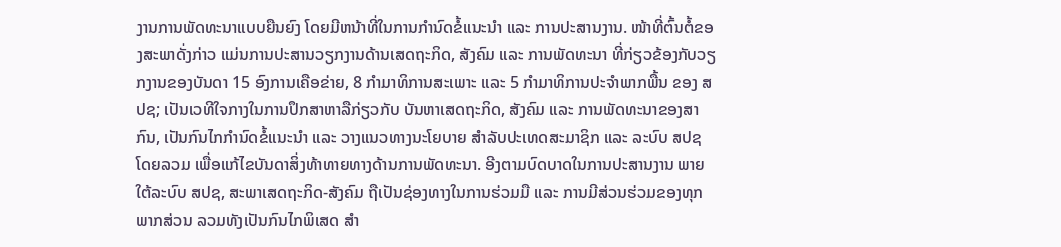ງານການພັດທະນາແບບຍືນຍົງ ໂດຍມີຫນ້າທີ່ໃນການກຳນົດຂໍ້ແນະນຳ ແລະ ການປະສານງານ. ໜ້າທີ່ຕົ້ນຕໍ້ຂອງສະພາດັ່ງກ່າວ ແມ່ນການປະສານວຽກງານດ້ານເສດຖະກິດ, ສັງຄົມ ແລະ ການພັດທະນາ ທີ່ກ່ຽວຂ້ອງກັບວຽກງານຂອງບັນດາ 15 ອົງການເຄືອຂ່າຍ, 8 ກໍາມາທິການສະເພາະ ແລະ 5 ກຳມາທິການປະຈຳພາກພື້ນ ຂອງ ສປຊ; ເປັນເວທີໃຈກາງໃນການປຶກສາຫາລືກ່ຽວກັບ ບັນຫາເສດຖະກິດ, ສັງຄົມ ແລະ ການພັດທະນາຂອງສາກົນ, ເປັນກົນໄກກຳນົດຂໍ້ແນະນຳ ແລະ ວາງແນວທາງນະໂຍບາຍ ສຳລັບປະເທດສະມາຊິກ ແລະ ລະບົບ ສປຊ ໂດຍລວມ ເພື່ອແກ້ໄຂບັນດາສິ່ງທ້າທາຍທາງດ້ານການພັດທະນາ. ອີງຕາມບົດບາດໃນການປະສານງານ ພາຍໃຕ້ລະບົບ ສປຊ, ສະພາເສດຖະກິດ-ສັງຄົມ ຖືເປັນຊ່ອງທາງໃນການຮ່ວມມື ແລະ ການມີສ່ວນຮ່ວມຂອງທຸກພາກສ່ວນ ລວມທັງເປັນກົນໄກພິເສດ ສຳ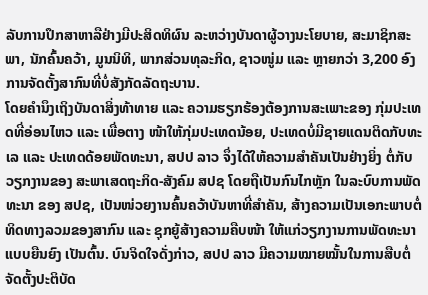ລັບການປຶກສາຫາລືຢ່າງມີປະສິດທິຜົນ ລະຫວ່າງບັນດາຜູ້ວາງນະໂຍບາຍ, ສະມາຊິກສະພາ, ນັກຄົ້ນຄວ້າ, ມູນນິທິ, ພາກສ່ວນທຸລະກິດ, ຊາວໜູ່ມ ແລະ ຫຼາຍກວ່າ 3,200 ອົງການຈັດຕັ້ງສາກົນທີ່ບໍ່ສັງກັດລັດຖະບານ.
ໂດຍຄຳນຶງເຖິງບັນດາສິ່ງທ້າທາຍ ແລະ ຄວາມຮຽກຮ້ອງຕ້ອງການສະເພາະຂອງ ກຸ່ມປະເທດທີ່ອ່ອນໄຫວ ແລະ ເພື່ອຕາງ ໜ້າໃຫ້ກຸ່ມປະເທດນ້ອຍ, ປະເທດບໍ່ມີຊາຍແດນຕິດກັບທະເລ ແລະ ປະເທດດ້ອຍພັດທະນາ, ສປປ ລາວ ຈຶ່ງໄດ້ໃຫ້ຄວາມສຳຄັນເປັນຢ່າງຍິ່ງ ຕໍ່ກັບວຽກງານຂອງ ສະພາເສດຖະກິດ-ສັງຄົມ ສປຊ ໂດຍຖືເປັນກົນໄກຫຼັກ ໃນລະບົບການພັດທະນາ ຂອງ ສປຊ, ເປັນໜ່ວຍງານຄົ້ນຄວ້າບັນຫາທີ່ສຳຄັນ, ສ້າງຄວາມເປັນເອກະພາບຕໍ່ທິດທາງລວມຂອງສາກົນ ແລະ ຊຸກຍູ້ສ້າງຄວາມຄືບໜ້າ ໃຫ້ແກ່ວຽກງານການພັດທະນາແບບຍືນຍົງ ເປັນຕົ້ນ. ບົນຈິດໃຈດັ່ງກ່າວ, ສປປ ລາວ ມີຄວາມໝາຍໝັ້ນໃນການສືບຕໍ່ຈັດຕັ້ງປະຕິບັດ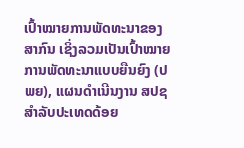ເປົ້າໝາຍການພັດທະນາຂອງສາກົນ ເຊິ່ງລວມເປັນເປົ້າໝາຍການພັດທະນາແບບຍືນຍົງ (ປພຍ), ແຜນດໍາເນີນງານ ສປຊ ສຳລັບປະເທດດ້ອຍ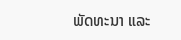ພັດທະນາ ແລະ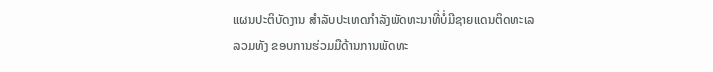ແຜນປະຕິບັດງານ ສໍາລັບປະເທດກໍາລັງພັດທະນາທີ່ບໍ່ມີຊາຍແດນຕິດທະເລ ລວມທັງ ຂອບການຮ່ວມມືດ້ານການພັດທະ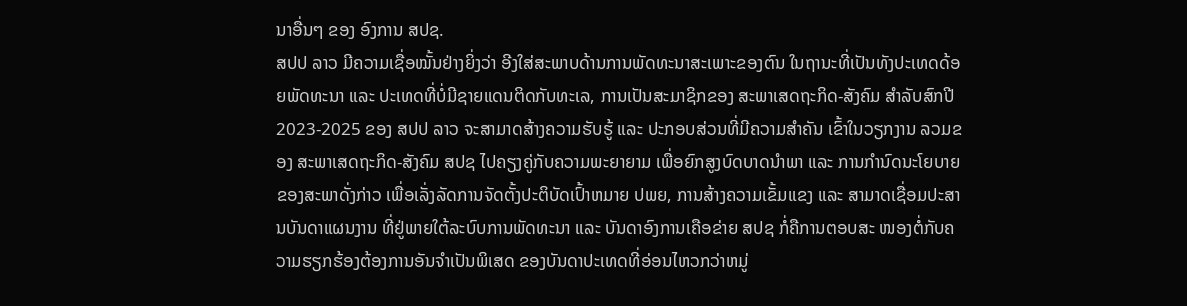ນາອື່ນໆ ຂອງ ອົງການ ສປຊ.
ສປປ ລາວ ມີຄວາມເຊື່ອໝັ້ນຢ່າງຍິ່ງວ່າ ອີງໃສ່ສະພາບດ້ານການພັດທະນາສະເພາະຂອງຕົນ ໃນຖານະທີ່ເປັນທັງປະເທດດ້ອຍພັດທະນາ ແລະ ປະເທດທີ່ບໍ່ມີຊາຍແດນຕິດກັບທະເລ, ການເປັນສະມາຊິກຂອງ ສະພາເສດຖະກິດ-ສັງຄົມ ສຳລັບສົກປີ 2023-2025 ຂອງ ສປປ ລາວ ຈະສາມາດສ້າງຄວາມຮັບຮູ້ ແລະ ປະກອບສ່ວນທີ່ມີຄວາມສໍາຄັນ ເຂົ້າໃນວຽກງານ ລວມຂອງ ສະພາເສດຖະກິດ-ສັງຄົມ ສປຊ ໄປຄຽງຄູ່ກັບຄວາມພະຍາຍາມ ເພື່ອຍົກສູງບົດບາດນຳພາ ແລະ ການກໍານົດນະໂຍບາຍຂອງສະພາດັ່ງກ່າວ ເພື່ອເລັ່ງລັດການຈັດຕັ້ງປະຕິບັດເປົ້າຫມາຍ ປພຍ, ການສ້າງຄວາມເຂັ້ມແຂງ ແລະ ສາມາດເຊື່ອມປະສານບັນດາແຜນງານ ທີ່ຢູ່ພາຍໃຕ້ລະບົບການພັດທະນາ ແລະ ບັນດາອົງການເຄືອຂ່າຍ ສປຊ ກໍ່ຄືການຕອບສະ ໜອງຕໍ່ກັບຄວາມຮຽກຮ້ອງຕ້ອງການອັນຈໍາເປັນພິເສດ ຂອງບັນດາປະເທດທີ່ອ່ອນໄຫວກວ່າຫມູ່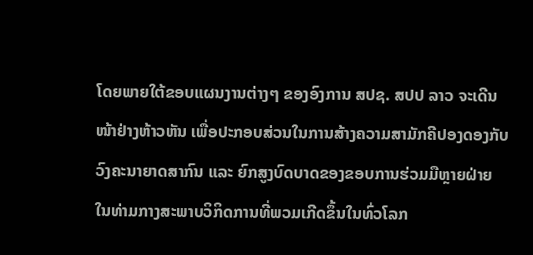ໂດຍພາຍໃຕ້ຂອບແຜນງານຕ່າງໆ ຂອງອົງການ ສປຊ. ສປປ ລາວ ຈະເດີນໜ້າຢ່າງຫ້າວຫັນ ເພື່ອປະກອບສ່ວນໃນການສ້າງຄວາມສາມັກຄີປອງດອງກັບວົງຄະນາຍາດສາກົນ ແລະ ຍົກສູງບົດບາດຂອງຂອບການຮ່ວມມືຫຼາຍຝ່າຍ ໃນທ່າມກາງສະພາບວິກິດການທີ່ພວມເກີດຂຶ້ນໃນທົ່ວໂລກ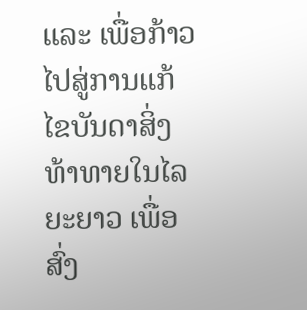ແລະ ເພື່ອກ້າວໄປສູ່ການແກ້ໄຂບັນດາສິ່ງທ້າທາຍໃນໄລຍະຍາວ ເພື່ອສົ່ງ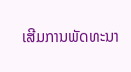ເສີມການພັດທະນາ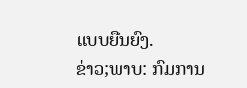ແບບຍືນຍົງ.
ຂ່າວ;ພາບ: ກົມການ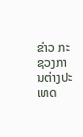ຂ່າວ ກະຊວງການຕ່າງປະເທດ